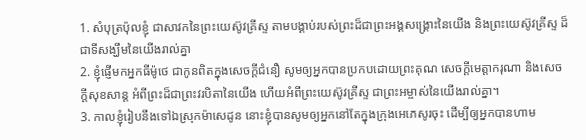1. សំបុត្រប៉ុលខ្ញុំ ជាសាវកនៃព្រះយេស៊ូវគ្រីស្ទ តាមបង្គាប់របស់ព្រះដ៏ជាព្រះអង្គសង្គ្រោះនៃយើង និងព្រះយេស៊ូវគ្រីស្ទ ដ៏ជាទីសង្ឃឹមនៃយើងរាល់គ្នា
2. ខ្ញុំផ្ញើមកអ្នកធីម៉ូថេ ជាកូនពិតក្នុងសេចក្តីជំនឿ សូមឲ្យអ្នកបានប្រកបដោយព្រះគុណ សេចក្តីមេត្តាករុណា និងសេចក្តីសុខសាន្ត អំពីព្រះដ៏ជាព្រះវរបិតានៃយើង ហើយអំពីព្រះយេស៊ូវគ្រីស្ទ ជាព្រះអម្ចាស់នៃយើងរាល់គ្នា។
3. កាលខ្ញុំរៀបនឹងទៅឯស្រុកម៉ាសេដូន នោះខ្ញុំបានសូមឲ្យអ្នកនៅតែក្នុងក្រុងអេភេសូរចុះ ដើម្បីឲ្យអ្នកបានហាម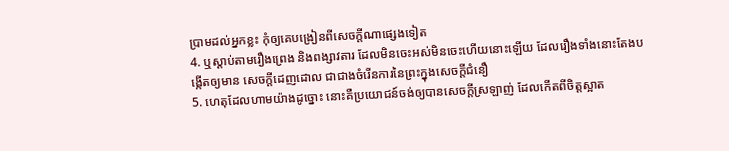ប្រាមដល់អ្នកខ្លះ កុំឲ្យគេបង្រៀនពីសេចក្តីណាផ្សេងទៀត
4. ឬស្តាប់តាមរឿងព្រេង និងពង្សាវតារ ដែលមិនចេះអស់មិនចេះហើយនោះឡើយ ដែលរឿងទាំងនោះតែងបង្កើតឲ្យមាន សេចក្តីដេញដោល ជាជាងចំរើនការនៃព្រះក្នុងសេចក្តីជំនឿ
5. ហេតុដែលហាមយ៉ាងដូច្នោះ នោះគឺប្រយោជន៍ចង់ឲ្យបានសេចក្តីស្រឡាញ់ ដែលកើតពីចិត្តស្អាត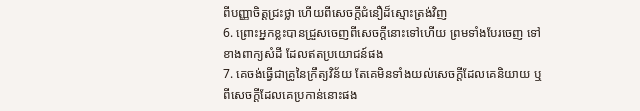ពីបញ្ញាចិត្តជ្រះថ្លា ហើយពីសេចក្តីជំនឿដ៏ស្មោះត្រង់វិញ
6. ព្រោះអ្នកខ្លះបានជ្រួសចេញពីសេចក្តីនោះទៅហើយ ព្រមទាំងបែរចេញ ទៅខាងពាក្យសំដី ដែលឥតប្រយោជន៍ផង
7. គេចង់ធ្វើជាគ្រូនៃក្រឹត្យវិន័យ តែគេមិនទាំងយល់សេចក្តីដែលគេនិយាយ ឬពីសេចក្តីដែលគេប្រកាន់នោះផង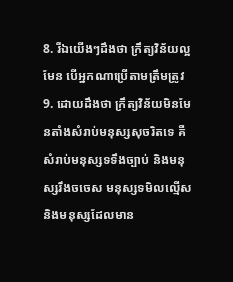8. រីឯយើងៗដឹងថា ក្រឹត្យវិន័យល្អមែន បើអ្នកណាប្រើតាមត្រឹមត្រូវ
9. ដោយដឹងថា ក្រឹត្យវិន័យមិនមែនតាំងសំរាប់មនុស្សសុចរិតទេ គឺសំរាប់មនុស្សទទឹងច្បាប់ និងមនុស្សរឹងចចេស មនុស្សទមិលល្មើស និងមនុស្សដែលមាន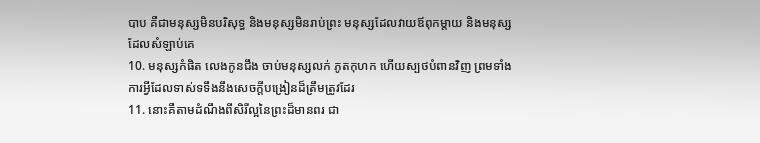បាប គឺជាមនុស្សមិនបរិសុទ្ធ និងមនុស្សមិនរាប់ព្រះ មនុស្សដែលវាយឪពុកម្តាយ និងមនុស្សដែលសំឡាប់គេ
10. មនុស្សកំផិត លេងកូនជឹង ចាប់មនុស្សលក់ ភូតកុហក ហើយស្បថបំពានវិញ ព្រមទាំងការអ្វីដែលទាស់ទទឹងនឹងសេចក្តីបង្រៀនដ៏ត្រឹមត្រូវដែរ
11. នោះគឺតាមដំណឹងពីសិរីល្អនៃព្រះដ៏មានពរ ជា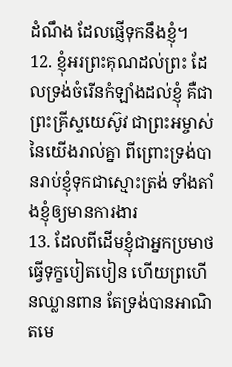ដំណឹង ដែលផ្ញើទុកនឹងខ្ញុំ។
12. ខ្ញុំអរព្រះគុណដល់ព្រះ ដែលទ្រង់ចំរើនកំឡាំងដល់ខ្ញុំ គឺជាព្រះគ្រីស្ទយេស៊ូវ ជាព្រះអម្ចាស់នៃយើងរាល់គ្នា ពីព្រោះទ្រង់បានរាប់ខ្ញុំទុកជាស្មោះត្រង់ ទាំងតាំងខ្ញុំឲ្យមានការងារ
13. ដែលពីដើមខ្ញុំជាអ្នកប្រមាថ ធ្វើទុក្ខបៀតបៀន ហើយព្រហើនឈ្លានពាន តែទ្រង់បានអាណិតមេ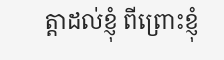ត្តាដល់ខ្ញុំ ពីព្រោះខ្ញុំ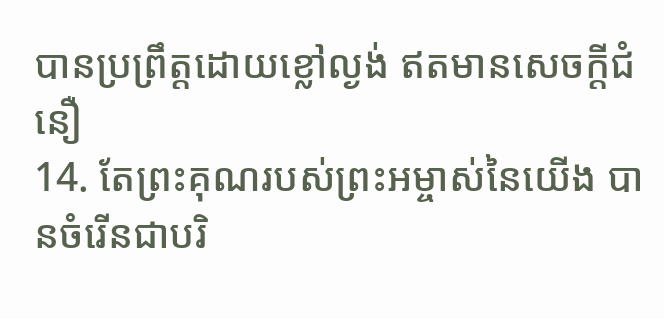បានប្រព្រឹត្តដោយខ្លៅល្ងង់ ឥតមានសេចក្តីជំនឿ
14. តែព្រះគុណរបស់ព្រះអម្ចាស់នៃយើង បានចំរើនជាបរិ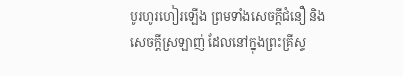បូរហូរហៀរឡើង ព្រមទាំងសេចក្តីជំនឿ និងសេចក្តីស្រឡាញ់ ដែលនៅក្នុងព្រះគ្រីស្ទ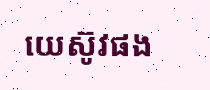យេស៊ូវផង